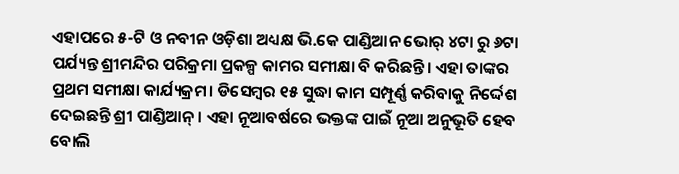ଏହାପରେ ୫-ଟି ଓ ନବୀନ ଓଡ଼ିଶା ଅଧ୍ୟକ୍ଷ ଭି.କେ ପାଣ୍ଡିଆନ ଭୋର୍ ୪ଟା ରୁ ୬ଟା ପର୍ଯ୍ୟନ୍ତ ଶ୍ରୀମନ୍ଦିର ପରିକ୍ରମା ପ୍ରକଳ୍ପ କାମର ସମୀକ୍ଷା ବି କରିଛନ୍ତି। ଏହା ତାଙ୍କର ପ୍ରଥମ ସମୀକ୍ଷା କାର୍ଯ୍ୟକ୍ରମ। ଡିସେମ୍ବର ୧୫ ସୁଦ୍ଧା କାମ ସମ୍ପୂର୍ଣ୍ଣ କରିବାକୁ ନିର୍ଦ୍ଦେଶ ଦେଇଛନ୍ତି ଶ୍ରୀ ପାଣ୍ଡିଆନ୍। ଏହା ନୂଆବର୍ଷରେ ଭକ୍ତଙ୍କ ପାଇଁ ନୂଆ ଅନୁଭୂତି ହେବ ବୋଲି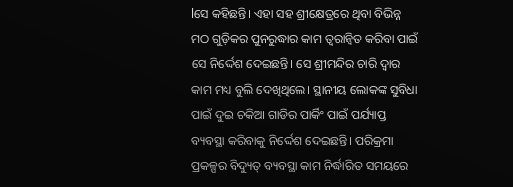lସେ କହିଛନ୍ତି। ଏହା ସହ ଶ୍ରୀକ୍ଷେତ୍ରରେ ଥିବା ବିଭିନ୍ନ ମଠ ଗୁଡ଼ିକର ପୁନରୁଦ୍ଧାର କାମ ତ୍ୱରାନ୍ୱିତ କରିବା ପାଇଁ ସେ ନିର୍ଦ୍ଦେଶ ଦେଇଛନ୍ତି। ସେ ଶ୍ରୀମନ୍ଦିର ଚାରି ଦ୍ୱାର କାମ ମଧ୍ୟ ବୁଲି ଦେଖିଥିଲେ। ସ୍ଥାନୀୟ ଲୋକଙ୍କ ସୁବିଧା ପାଇଁ ଦୁଇ ଚକିଆ ଗାଡିର ପାର୍କିଂ ପାଇଁ ପର୍ଯ୍ୟାପ୍ତ ବ୍ୟବସ୍ଥା କରିବାକୁ ନିର୍ଦ୍ଦେଶ ଦେଇଛନ୍ତି। ପରିକ୍ରମା ପ୍ରକଳ୍ପର ବିଦ୍ୟୁତ୍ ବ୍ୟବସ୍ଥା କାମ ନିର୍ଦ୍ଧାରିତ ସମୟରେ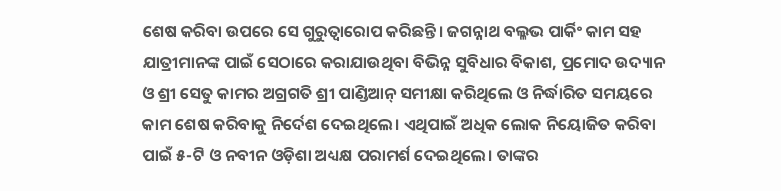ଶେଷ କରିବା ଉପରେ ସେ ଗୁରୁତ୍ୱାରୋପ କରିଛନ୍ତି। ଜଗନ୍ନାଥ ବଲ୍ଳଭ ପାର୍କିଂ କାମ ସହ ଯାତ୍ରୀମାନଙ୍କ ପାଇଁ ସେଠାରେ କରାଯାଉଥିବା ବିଭିନ୍ନ ସୁବିଧାର ବିକାଶ, ପ୍ରମୋଦ ଉଦ୍ୟାନ ଓ ଶ୍ରୀ ସେତୁ କାମର ଅଗ୍ରଗତି ଶ୍ରୀ ପାଣ୍ଡିଆନ୍ ସମୀକ୍ଷା କରିଥିଲେ ଓ ନିର୍ଦ୍ଧାରିତ ସମୟରେ କାମ ଶେଷ କରିବାକୁ ନିର୍ଦେଶ ଦେଇଥିଲେ। ଏଥିପାଇଁ ଅଧିକ ଲୋକ ନିୟୋଜିତ କରିବା ପାଇଁ ୫-ଟି ଓ ନବୀନ ଓଡ଼ିଶା ଅଧ୍ୟକ୍ଷ ପରାମର୍ଶ ଦେଇଥିଲେ। ତାଙ୍କର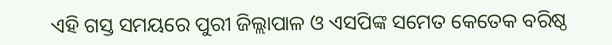ଏହି ଗସ୍ତ ସମୟରେ ପୁରୀ ଜିଲ୍ଲାପାଳ ଓ ଏସପିଙ୍କ ସମେତ କେତେକ ବରିଷ୍ଠ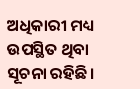ଅଧିକାରୀ ମଧ୍ୟ ଉପସ୍ଥିତ ଥିବା ସୂଚନା ରହିଛି।